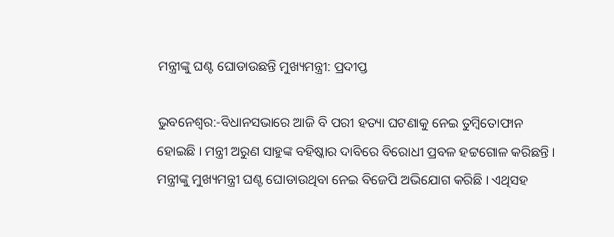ମନ୍ତ୍ରୀଙ୍କୁ ଘଣ୍ଟ ଘୋଡାଉଛନ୍ତି ମୁଖ୍ୟମନ୍ତ୍ରୀ: ପ୍ରଦୀପ୍ତ

ଭୁବନେଶ୍ୱର:-ବିଧାନସଭାରେ ଆଜି ବି ପରୀ ହତ୍ୟା ଘଟଣାକୁ ନେଇ ତୁମ୍ବିତୋଫାନ ହୋଇଛି । ମନ୍ତ୍ରୀ ଅରୁଣ ସାହୁଙ୍କ ବହିଷ୍କାର ଦାବିରେ ବିରୋଧୀ ପ୍ରବଳ ହଟ୍ଟଗୋଳ କରିଛନ୍ତି । ମନ୍ତ୍ରୀଙ୍କୁ ମୁଖ୍ୟମନ୍ତ୍ରୀ ଘଣ୍ଟ ଘୋଡାଉଥିବା ନେଇ ବିଜେପି ଅଭିଯୋଗ କରିଛି । ଏଥିସହ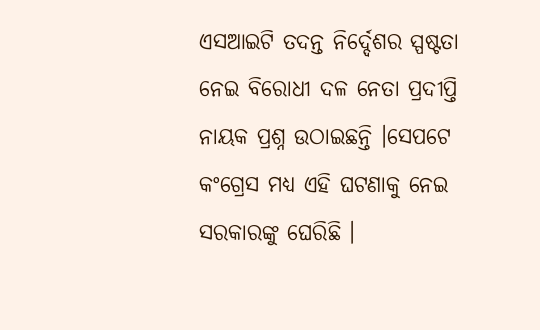ଏସଆଇଟି ତଦନ୍ତ ନିର୍ଦ୍ଦେଶର ସ୍ପଷ୍ଟତା ନେଇ ବିରୋଧୀ ଦଳ ନେତା ପ୍ରଦୀପ୍ତି ନାୟକ ପ୍ରଶ୍ନ ଉଠାଇଛନ୍ତି ।ସେପଟେ କଂଗ୍ରେସ ମଧ୍ୟ ଏହି ଘଟଣାକୁ ନେଇ ସରକାରଙ୍କୁ ଘେରିଛି ।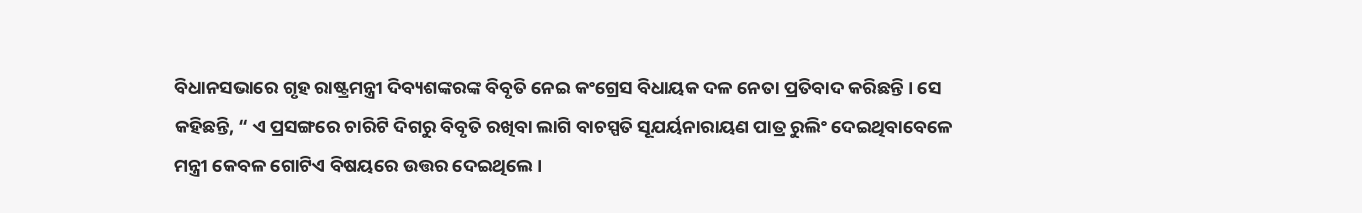ବିଧାନସଭାରେ ଗୃହ ରାଷ୍ଟ୍ରମନ୍ତ୍ରୀ ଦିବ୍ୟଶଙ୍କରଙ୍କ ବିବୃତି ନେଇ କଂଗ୍ରେସ ବିଧାୟକ ଦଳ ନେତା ପ୍ରତିବାଦ କରିଛନ୍ତି । ସେ କହିଛନ୍ତି, “ ଏ ପ୍ରସଙ୍ଗରେ ଚାରିଟି ଦିଗରୁ ବିବୃତି ରଖିବା ଲାଗି ବାଚସ୍ପତି ସୂଯର୍ୟନାରାୟଣ ପାତ୍ର ରୁଲିଂ ଦେଇଥିବାବେଳେ ମନ୍ତ୍ରୀ କେବଳ ଗୋଟିଏ ବିଷୟରେ ଉତ୍ତର ଦେଇଥିଲେ ।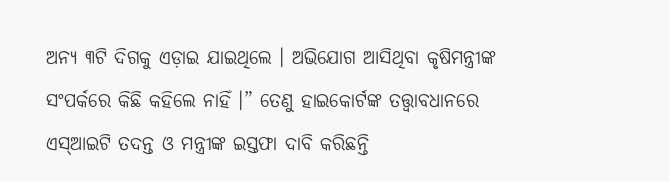ଅନ୍ୟ ୩ଟି ଦିଗକୁ ଏଡ଼ାଇ ଯାଇଥିଲେ । ଅଭିଯୋଗ ଆସିଥିବା କୃଷିମନ୍ତ୍ରୀଙ୍କ ସଂପର୍କରେ କିଛି କହିଲେ ନାହିଁ ।” ତେଣୁ ହାଇକୋର୍ଟଙ୍କ ତତ୍ତ୍ୱାବଧାନରେ ଏସ୍ଆଇଟି ତଦନ୍ତ ଓ ମନ୍ତ୍ରୀଙ୍କ ଇସ୍ତଫା ଦାବି କରିଛନ୍ତି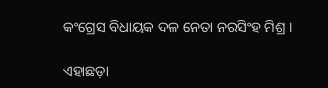କଂଗ୍ରେସ ବିଧାୟକ ଦଳ ନେତା ନରସିଂହ ମିଶ୍ର ।

ଏହାଛଡ଼ା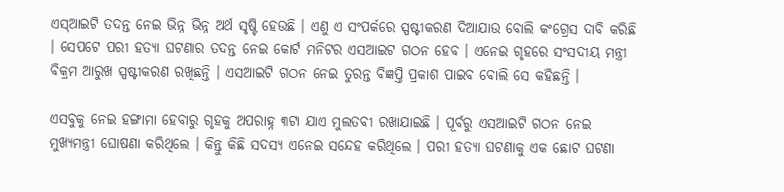ଏସ୍ଆଇଟି ତଦନ୍ତ ନେଇ ଭିନ୍ନ ଭିନ୍ନ ଅର୍ଥ ସୃଷ୍ଟି ହେଉଛି । ଏଣୁ ଏ ସଂପର୍କରେ ସ୍ପଷ୍ଟୀକରଣ ଦିଆଯାଉ ବୋଲି କଂଗ୍ରେସ ଦାବି କରିଛି । ସେପଟେ ପରୀ ହତ୍ୟା ଘଟଣାର ତଦନ୍ତ ନେଇ କୋର୍ଟ ମନିଟର ଏସଆଇଟ ଗଠନ ହେବ । ଏନେଇ ଗୃହରେ ସଂସଦୀୟ ମନ୍ତ୍ରୀ ବିକ୍ରମ ଆରୁଖ ସ୍ପଷ୍ଟୀକରଣ ରଖିଛନ୍ତି । ଏସଆଇଟି ଗଠନ ନେଇ ତୁରନ୍ତ ବିଜ୍ଞପ୍ତି ପ୍ରକାଶ ପାଇବ ବୋଲି ସେ କହିଛନ୍ତି ।

ଏସବୁକୁ ନେଇ ହଙ୍ଗାମା ହେବାରୁ ଗୃହକୁ ଅପରାହ୍ନ ୩ଟା ଯାଏ ମୁଲତବୀ ରଖାଯାଇଛି । ପୂର୍ବରୁ ଏସଆଇଟି ଗଠନ ନେଇ ମୁଖ୍ୟମନ୍ତ୍ରୀ ଘୋଷଣା କରିଥିଲେ । କିନ୍ତୁ କିଛି ସଦସ୍ୟ ଏନେଇ ସନ୍ଦେହ କରିଥିଲେ । ପରୀ ହତ୍ୟା ଘଟଣାକୁ ଏକ ଛୋଟ ଘଟଣା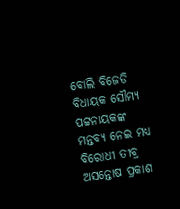ବୋଲି ବିଜେଡି ବିଧାୟକ ସୌମ୍ୟ ପଟ୍ଟନାୟକଙ୍କ ମନ୍ତବ୍ୟ ନେଇ ମଧ୍ୟ ବିରୋଧୀ ତୀବ୍ର ଅସନ୍ତୋଷ ପ୍ରକାଶ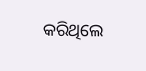କରିଥିଲେ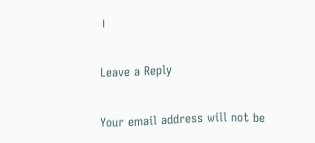।

Leave a Reply

Your email address will not be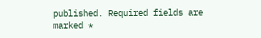published. Required fields are marked *